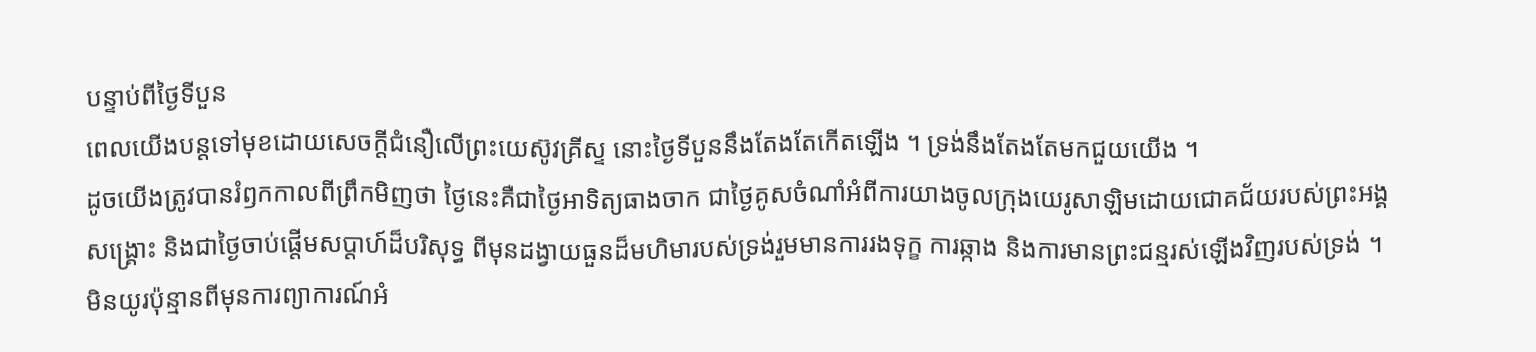បន្ទាប់ពីថ្ងៃទីបួន
ពេលយើងបន្តទៅមុខដោយសេចក្តីជំនឿលើព្រះយេស៊ូវគ្រីស្ទ នោះថ្ងៃទីបួននឹងតែងតែកើតឡើង ។ ទ្រង់នឹងតែងតែមកជួយយើង ។
ដូចយើងត្រូវបានរំឭកកាលពីព្រឹកមិញថា ថ្ងៃនេះគឺជាថ្ងៃអាទិត្យធាងចាក ជាថ្ងៃគូសចំណាំអំពីការយាងចូលក្រុងយេរូសាឡិមដោយជោគជ័យរបស់ព្រះអង្គសង្គ្រោះ និងជាថ្ងៃចាប់ផ្តើមសប្តាហ៍ដ៏បរិសុទ្ធ ពីមុនដង្វាយធួនដ៏មហិមារបស់ទ្រង់រួមមានការរងទុក្ខ ការឆ្កាង និងការមានព្រះជន្មរស់ឡើងវិញរបស់ទ្រង់ ។
មិនយូរប៉ុន្មានពីមុនការព្យាការណ៍អំ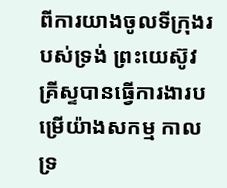ពីការយាងចូលទីក្រុងរបស់ទ្រង់ ព្រះយេស៊ូវគ្រីស្ទបានធ្វើការងារបម្រើយ៉ាងសកម្ម កាលទ្រ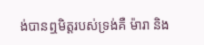ង់បានឮមិត្តរបស់ទ្រង់គឺ ម៉ារា និង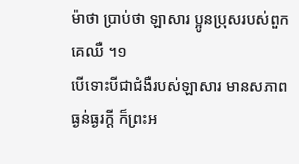ម៉ាថា ប្រាប់ថា ឡាសារ ប្អូនប្រុសរបស់ពួកគេឈឺ ។១
បើទោះបីជាជំងឺរបស់ឡាសារ មានសភាពធ្ងន់ធ្ងរក្តី ក៏ព្រះអ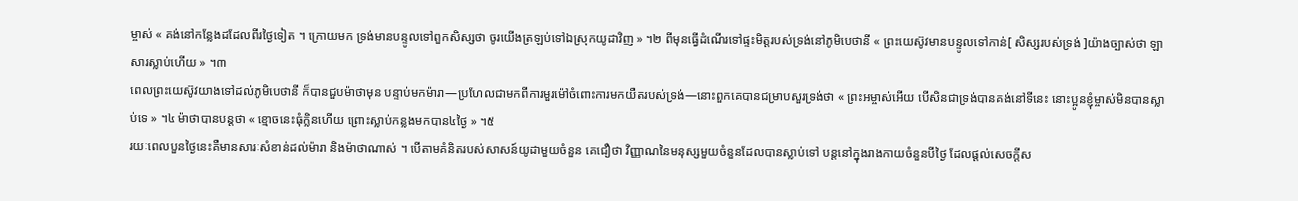ម្ចាស់ « គង់នៅកន្លែងដដែលពីរថ្ងៃទៀត ។ ក្រោយមក ទ្រង់មានបន្ទូលទៅពួកសិស្សថា ចូរយើងត្រឡប់ទៅឯស្រុកយូដាវិញ » ។២ ពីមុនធ្វើដំណើរទៅផ្ទះមិត្តរបស់ទ្រង់នៅភូមិបេថានី « ព្រះយេស៊ូវមានបន្ទូលទៅកាន់[ សិស្សរបស់ទ្រង់ ]យ៉ាងច្បាស់ថា ឡាសារស្លាប់ហើយ » ។៣
ពេលព្រះយេស៊ូវយាងទៅដល់ភូមិបេថានី ក៏បានជួបម៉ាថាមុន បន្ទាប់មកម៉ារា—ប្រហែលជាមកពីការមួរម៉ៅចំពោះការមកយឺតរបស់ទ្រង់—នោះពួកគេបានជម្រាបសួរទ្រង់ថា « ព្រះអម្ចាស់អើយ បើសិនជាទ្រង់បានគង់នៅទីនេះ នោះប្អូនខ្ញុំម្ចាស់មិនបានស្លាប់ទេ » ។៤ ម៉ាថាបានបន្តថា « ខ្មោចនេះធុំក្លិនហើយ ព្រោះស្លាប់កន្លងមកបាន៤ថ្ងៃ » ។៥
រយៈពេលបួនថ្ងៃនេះគឺមានសារៈសំខាន់ដល់ម៉ារា និងម៉ាថាណាស់ ។ បើតាមគំនិតរបស់សាសន៍យូដាមួយចំនួន គេជឿថា វិញ្ញាណនៃមនុស្សមួយចំនួនដែលបានស្លាប់ទៅ បន្តនៅក្នុងរាងកាយចំនួនបីថ្ងៃ ដែលផ្តល់សេចក្តីស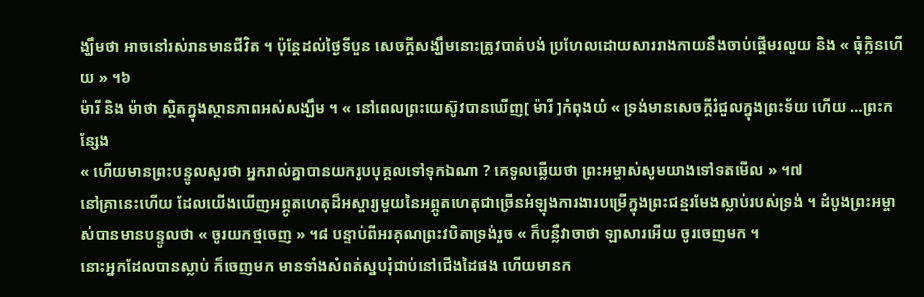ង្ឃឹមថា អាចនៅរស់រានមានជីវិត ។ ប៉ុន្តែដល់ថ្ងៃទីបួន សេចក្តីសង្ឃឹមនោះត្រូវបាត់បង់ ប្រហែលដោយសាររាងកាយនឹងចាប់ផ្តើមរលួយ និង « ធុំក្លិនហើយ » ។៦
ម៉ារី និង ម៉ាថា ស្ថិតក្នុងស្ថានភាពអស់សង្ឃឹម ។ « នៅពេលព្រះយេស៊ូវបានឃើញ[ ម៉ារី ]កំពុងយំ « ទ្រង់មានសេចក្តីរំជួលក្នុងព្រះទ័យ ហើយ …ព្រះកន្សែង
« ហើយមានព្រះបន្ទូលសួរថា អ្នករាល់គ្នាបានយករូបបុគ្គលទៅទុកឯណា ? គេទូលឆ្លើយថា ព្រះអម្ចាស់សូមយាងទៅទតមើល » ។៧
នៅគ្រានេះហើយ ដែលយើងឃើញអព្ភូតហេតុដ៏អស្ចារ្យមួយនៃអព្ភូតហេតុជាច្រើនអំឡុងការងារបម្រើក្នុងព្រះជន្មរមែងស្លាប់របស់ទ្រង់ ។ ដំបូងព្រះអម្ចាស់បានមានបន្ទូលថា « ចូរយកថ្មចេញ » ។៨ បន្ទាប់ពីអរគុណព្រះវបិតាទ្រង់រួច « ក៏បន្លឺវាចាថា ឡាសារអើយ ចូរចេញមក ។
នោះអ្នកដែលបានស្លាប់ ក៏ចេញមក មានទាំងសំពត់ស្នបរុំជាប់នៅជើងដៃផង ហើយមានក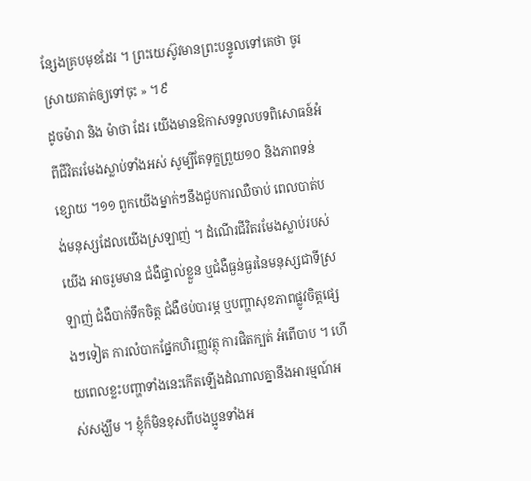ន្សែងគ្របមុខដែរ ។ ព្រះយេស៊ូវមានព្រះបន្ទូលទៅគេថា ចូរស្រាយគាត់ឲ្យទៅចុះ » ។៩
ដូចម៉ារា និង ម៉ាថា ដែរ យើងមានឱកាសទទួលបទពិសោធន៍អំពីជីវិតរមែងស្លាប់ទាំងអស់ សូម្បីតែទុក្ខព្រួយ១០ និងភាពទន់ខ្សោយ ។១១ ពួកយើងម្នាក់ៗនឹងជួបការឈឺចាប់ ពេលបាត់បង់មនុស្សដែលយើងស្រឡាញ់ ។ ដំណើរជីវិតរមែងស្លាប់របស់យើង អាចរួមមាន ជំងឺផ្ទាល់ខ្លួន ឬជំងឺធ្ងន់ធ្ងរនៃមនុស្សជាទីស្រឡាញ់ ជំងឺបាក់ទឹកចិត្ត ជំងឺថប់បារម្ភ ឬបញ្ហាសុខភាពផ្លូវចិត្តផ្សេងៗទៀត ការលំបាកផ្នែកហិរញ្ញវត្ថុ ការផិតក្បត់ អំពើបាប ។ ហើយពេលខ្លះបញ្ហាទាំងនេះកើតឡើងដំណាលគ្នានឹងអារម្មណ៍អស់សង្ឃឹម ។ ខ្ញុំក៏មិនខុសពីបងប្អូនទាំងអ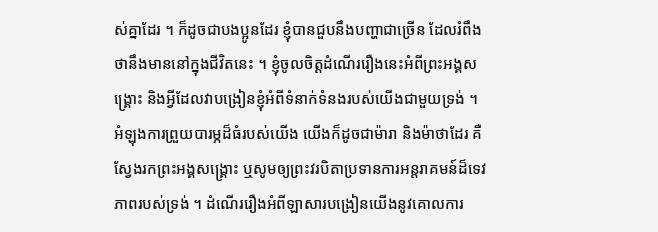ស់គ្នាដែរ ។ ក៏ដូចជាបងប្អូនដែរ ខ្ញុំបានជួបនឹងបញ្ហាជាច្រើន ដែលរំពឹងថានឹងមាននៅក្នុងជីវិតនេះ ។ ខ្ញុំចូលចិត្តដំណើររឿងនេះអំពីព្រះអង្គសង្គ្រោះ និងអ្វីដែលវាបង្រៀនខ្ញុំអំពីទំនាក់ទំនងរបស់យើងជាមួយទ្រង់ ។
អំឡុងការព្រួយបារម្ភដ៏ធំរបស់យើង យើងក៏ដូចជាម៉ារា និងម៉ាថាដែរ គឺស្វែងរកព្រះអង្គសង្គ្រោះ ឬសូមឲ្យព្រះវរបិតាប្រទានការអន្តរាគមន៍ដ៏ទេវភាពរបស់ទ្រង់ ។ ដំណើររឿងអំពីឡាសារបង្រៀនយើងនូវគោលការ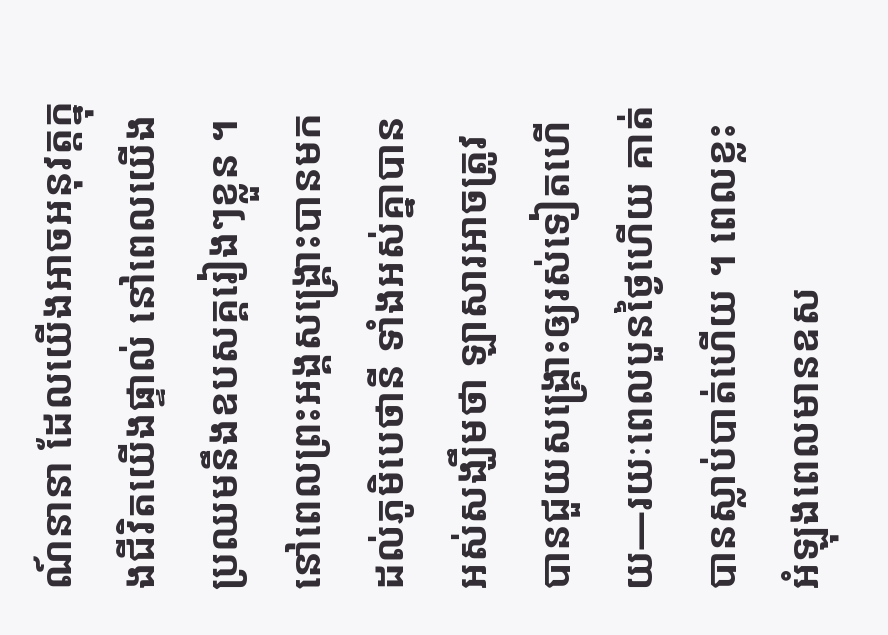ណ៍នានា ដែលយើងអាចអនុវត្តក្នុងជីវិតយើងផ្ទាល់ នៅពេលយើងប្រឈមនឹងឧបសគ្គរៀងៗខ្លួន ។
នៅពេលព្រះអង្គសង្រ្គោះបានមកដល់ភូមិបេថានី ទាំងអស់គ្នាបានអស់សង្ឃឹមថា ឡាសារអាចត្រូវបានជួយសង្គ្រោះឲ្យរស់ទៀតហើយ—រយៈពេលបួនថ្ងៃហើយ គាត់បានស្លាប់បាត់ហើយ ។ ពេលខ្លះអំឡុងពេលមានឧស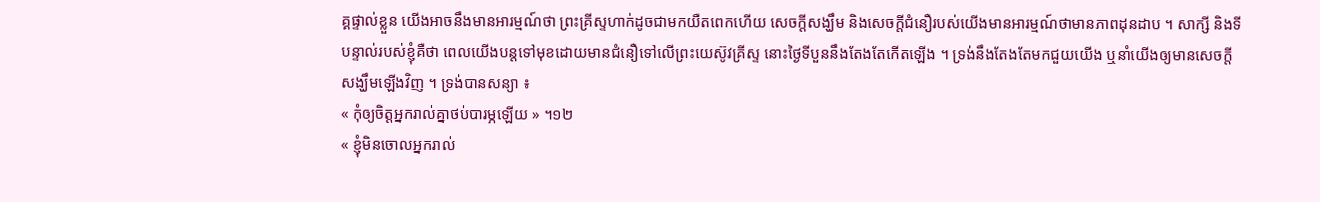គ្គផ្ទាល់ខ្លួន យើងអាចនឹងមានអារម្មណ៍ថា ព្រះគ្រីស្ទហាក់ដូចជាមកយឺតពេកហើយ សេចក្តីសង្ឃឹម និងសេចក្តីជំនឿរបស់យើងមានអារម្មណ៍ថាមានភាពដុនដាប ។ សាក្សី និងទីបន្ទាល់របស់ខ្ញុំគឺថា ពេលយើងបន្តទៅមុខដោយមានជំនឿទៅលើព្រះយេស៊ូវគ្រីស្ទ នោះថ្ងៃទីបួននឹងតែងតែកើតឡើង ។ ទ្រង់នឹងតែងតែមកជួយយើង ឬនាំយើងឲ្យមានសេចក្តីសង្ឃឹមឡើងវិញ ។ ទ្រង់បានសន្យា ៖
« កុំឲ្យចិត្តអ្នករាល់គ្នាថប់បារម្ភឡើយ » ។១២
« ខ្ញុំមិនចោលអ្នករាល់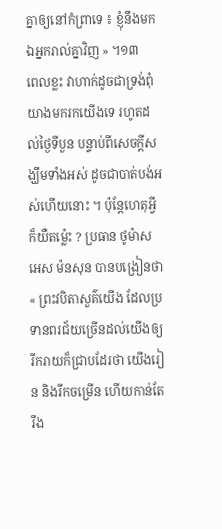គ្នាឲ្យនៅកំព្រាទេ ៖ ខ្ញុំនឹងមកឯអ្នករាល់គ្នាវិញ » ។១៣
ពេលខ្លះ វាហាក់ដូចជាទ្រង់ពុំយាងមករកយើងទេ រហូតដល់ថ្ងៃទីបួន បន្ទាប់ពីសេចក្តីសង្ឃឹមទាំងអស់ ដូចជាបាត់បង់អស់ហើយនោះ ។ ប៉ុន្តែហេតុអ្វីក៏យឺតម្ល៉េះ ? ប្រធាន ថូម៉ាស អេស ម៉នសុន បានបង្រៀនថា « ព្រះវបិតាសួគ៌យើង ដែលប្រទានពរជ័យច្រើនដល់យើងឲ្យរីករាយក៏ជ្រាបដែរថា យើងរៀន និងរីកចម្រើន ហើយកាន់តែរឹង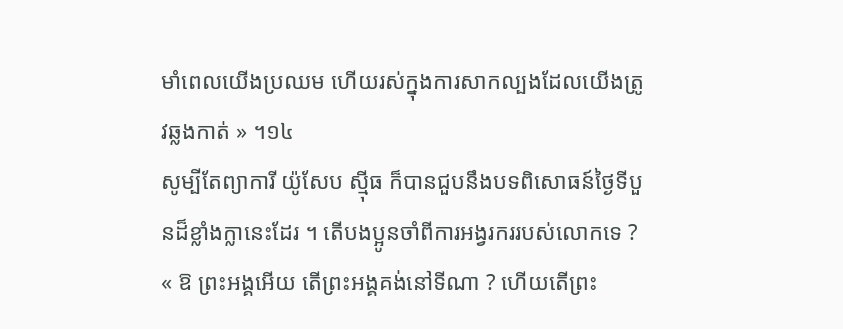មាំពេលយើងប្រឈម ហើយរស់ក្នុងការសាកល្បងដែលយើងត្រូវឆ្លងកាត់ » ។១៤
សូម្បីតែព្យាការី យ៉ូសែប ស៊្មីធ ក៏បានជួបនឹងបទពិសោធន៍ថ្ងៃទីបួនដ៏ខ្លាំងក្លានេះដែរ ។ តើបងប្អូនចាំពីការអង្វរកររបស់លោកទេ ? « ឱ ព្រះអង្គអើយ តើព្រះអង្គគង់នៅទីណា ? ហើយតើព្រះ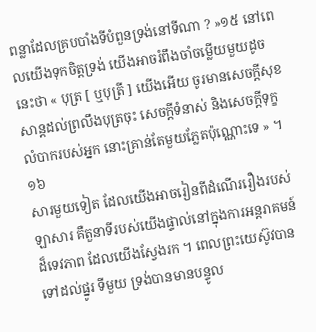ពន្លាដែលគ្របបាំងទីបំពួនទ្រង់នៅទីណា ? »១៥ នៅពេលយើងទុកចិត្តទ្រង់ យើងអាចរំពឹងចាំចម្លើយមួយដូចនេះថា « បុត្រ [ ឬបុត្រី ] យើងអើយ ចូរមានសេចក្ដីសុខសាន្តដល់ព្រលឹងបុត្រចុះ សេចក្ដីទំនាស់ និងសេចក្ដីទុក្ខលំបាករបស់អ្នក នោះគ្រាន់តែមួយភ្លែតប៉ុណ្ណោះទេ » ។១៦
សារមួយទៀត ដែលយើងអាចរៀនពីដំណើររឿងរបស់ឡាសារ គឺតួនាទីរបស់យើងផ្ទាល់នៅក្នុងការអន្តរាគមន៍ដ៏ទេវភាព ដែលយើងស្វែងរក ។ ពេលព្រះយេស៊ូវបានទៅដល់ផ្នូរ ទីមួយ ទ្រង់បានមានបន្ទូល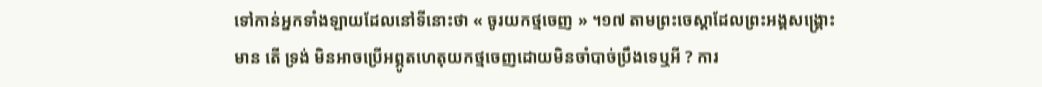ទៅកាន់អ្នកទាំងឡាយដែលនៅទីនោះថា « ចូរយកថ្មចេញ » ។១៧ តាមព្រះចេស្តាដែលព្រះអង្គសង្គ្រោះមាន តើ ទ្រង់ មិនអាចប្រើអព្ភូតហេតុយកថ្មចេញដោយមិនចាំបាច់ប្រឹងទេឬអី ? ការ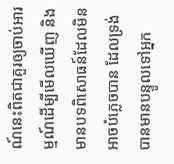ណ៍នេះពិតជាគួរឲ្យចាប់អារម្មណ៍ដើម្បីមើលឃើញ និងមានបទពិសោធន៍ដែលមិនអាចបំភ្លេចបាន ដែលទ្រង់បានមានបន្ទូលទៅអ្នក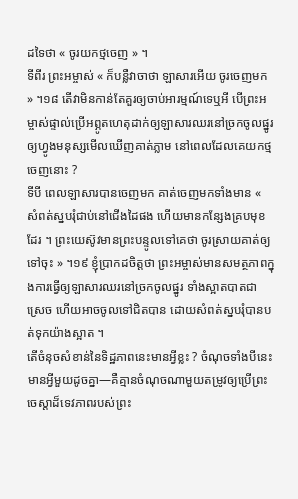ដទៃថា « ចូរយកថ្មចេញ » ។
ទីពីរ ព្រះអម្ចាស់ « ក៏បន្លឺវាចាថា ឡាសារអើយ ចូរចេញមក » ។១៨ តើវាមិនកាន់តែគួរឲ្យចាប់អារម្មណ៍ទេឬអី បើព្រះអម្ចាស់ផ្ទាល់ប្រើអព្ភូតហេតុដាក់ឲ្យឡាសារឈរនៅច្រកចូលផ្នូរ ឲ្យហ្វូងមនុស្សមើលឃើញគាត់ភ្លាម នៅពេលដែលគេយកថ្មចេញនោះ ?
ទីបី ពេលឡាសារបានចេញមក គាត់ចេញមកទាំងមាន « សំពត់ស្នបរុំជាប់នៅជើងដៃផង ហើយមានកន្សែងគ្របមុខដែរ ។ ព្រះយេស៊ូវមានព្រះបន្ទូលទៅគេថា ចូរស្រាយគាត់ឲ្យទៅចុះ » ។១៩ ខ្ញុំប្រាកដចិត្តថា ព្រះអម្ចាស់មានសមត្ថភាពក្នុងការធ្វើឲ្យឡាសារឈរនៅច្រកចូលផ្នូរ ទាំងស្អាតបាតជាស្រេច ហើយអាចចូលទៅជិតបាន ដោយសំពត់ស្នបរុំបានបត់ទុកយ៉ាងស្អាត ។
តើចំនុចសំខាន់នៃទិដ្ឋភាពនេះមានអ្វីខ្លះ ? ចំណុចទាំងបីនេះមានអ្វីមួយដូចគ្នា—គឺគ្មានចំណុចណាមួយតម្រូវឲ្យប្រើព្រះចេស្តាដ៏ទេវភាពរបស់ព្រះ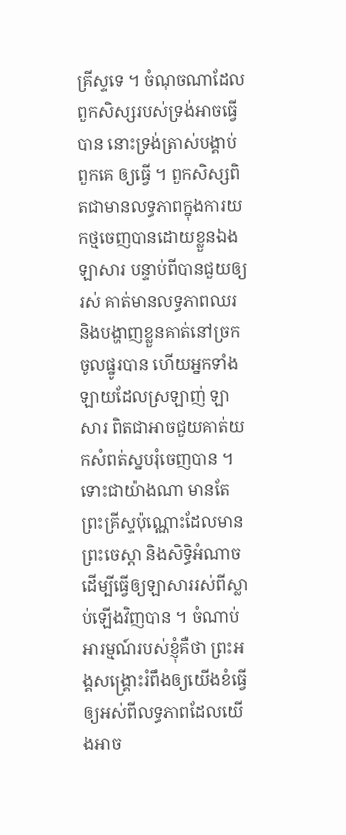គ្រីស្ទទេ ។ ចំណុចណាដែលពួកសិស្សរបស់ទ្រង់អាចធ្វើបាន នោះទ្រង់ត្រាស់បង្គាប់ ពួកគេ ឲ្យធ្វើ ។ ពួកសិស្សពិតជាមានលទ្ធភាពក្នុងការយកថ្មចេញបានដោយខ្លួនឯង ឡាសារ បន្ទាប់ពីបានជួយឲ្យរស់ គាត់មានលទ្ធភាពឈរ និងបង្ហាញខ្លួនគាត់នៅច្រកចូលផ្នូរបាន ហើយអ្នកទាំងឡាយដែលស្រឡាញ់ ឡាសារ ពិតជាអាចជួយគាត់យកសំពត់ស្នបរុំចេញបាន ។
ទោះជាយ៉ាងណា មានតែព្រះគ្រីស្ទប៉ុណ្ណោះដែលមានព្រះចេស្តា និងសិទ្ធិអំណាចដើម្បីធ្វើឲ្យឡាសាររស់ពីស្លាប់ឡើងវិញបាន ។ ចំណាប់អារម្មណ៍របស់ខ្ញុំគឺថា ព្រះអង្គសង្គ្រោះរំពឹងឲ្យយើងខំធ្វើឲ្យអស់ពីលទ្ធភាពដែលយើងអាច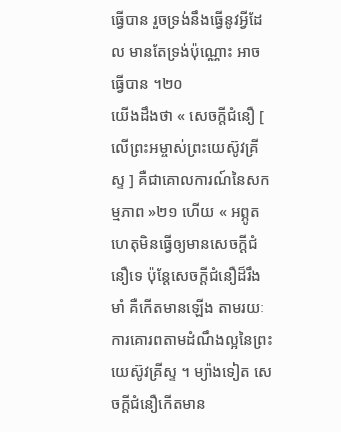ធ្វើបាន រួចទ្រង់នឹងធ្វើនូវអ្វីដែល មានតែទ្រង់ប៉ុណ្ណោះ អាចធ្វើបាន ។២០
យើងដឹងថា « សេចក្តីជំនឿ [ លើព្រះអម្ចាស់ព្រះយេស៊ូវគ្រីស្ទ ] គឺជាគោលការណ៍នៃសកម្មភាព »២១ ហើយ « អព្ភូតហេតុមិនធ្វើឲ្យមានសេចក្ដីជំនឿទេ ប៉ុន្តែសេចក្ដីជំនឿដ៏រឹងមាំ គឺកើតមានឡើង តាមរយៈការគោរពតាមដំណឹងល្អនៃព្រះយេស៊ូវគ្រីស្ទ ។ ម្យ៉ាងទៀត សេចក្ដីជំនឿកើតមាន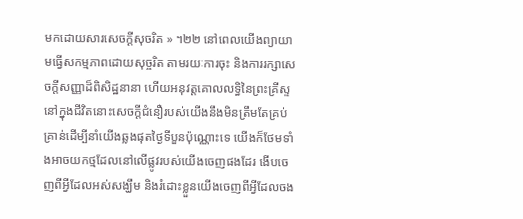មកដោយសារសេចក្ដីសុចរិត » ។២២ នៅពេលយើងព្យាយាមធ្វើសកម្មភាពដោយសុច្ចរិត តាមរយៈការចុះ និងការរក្សាសេចក្តីសញ្ញាដ៏ពិសិដ្ឋនានា ហើយអនុវត្តគោលលទ្ធិនៃព្រះគ្រីស្ទនៅក្នុងជីវិតនោះសេចក្តីជំនឿរបស់យើងនឹងមិនត្រឹមតែគ្រប់គ្រាន់ដើម្បីនាំយើងឆ្លងផុតថ្ងៃទីបួនប៉ុណ្ណោះទេ យើងក៏ថែមទាំងអាចយកថ្មដែលនៅលើផ្លូវរបស់យើងចេញផងដែរ ងើបចេញពីអ្វីដែលអស់សង្ឃឹម និងរំដោះខ្លួនយើងចេញពីអ្វីដែលចង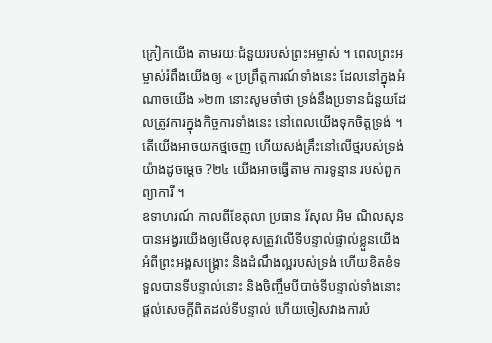ក្រៀកយើង តាមរយៈជំនួយរបស់ព្រះអម្ចាស់ ។ ពេលព្រះអម្ចាស់រំពឹងយើងឲ្យ « ប្រព្រឹត្តការណ៍ទាំងនេះ ដែលនៅក្នុងអំណាចយើង »២៣ នោះសូមចាំថា ទ្រង់នឹងប្រទានជំនួយដែលត្រូវការក្នុងកិច្ចការទាំងនេះ នៅពេលយើងទុកចិត្តទ្រង់ ។
តើយើងអាចយកថ្មចេញ ហើយសង់គ្រឹះនៅលើថ្មរបស់ទ្រង់យ៉ាងដូចម្ដេច ?២៤ យើងអាចធ្វើតាម ការទូន្មាន របស់ពួកព្យាការី ។
ឧទាហរណ៍ កាលពីខែតុលា ប្រធាន រ័សុល អិម ណិលសុន បានអង្វរយើងឲ្យមើលខុសត្រូវលើទីបន្ទាល់ផ្ទាល់ខ្លួនយើងអំពីព្រះអង្គសង្គ្រោះ និងដំណឹងល្អរបស់ទ្រង់ ហើយខិតខំទទួលបានទីបន្ទាល់នោះ និងចិញ្ចឹមបីបាច់ទីបន្ទាល់ទាំងនោះ ផ្តល់សេចក្តីពិតដល់ទីបន្ទាល់ ហើយចៀសវាងការបំ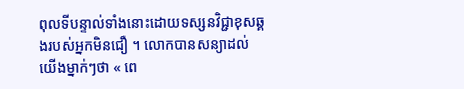ពុលទីបន្ទាល់ទាំងនោះដោយទស្សនវិជ្ជាខុសឆ្គងរបស់អ្នកមិនជឿ ។ លោកបានសន្យាដល់យើងម្នាក់ៗថា « ពេ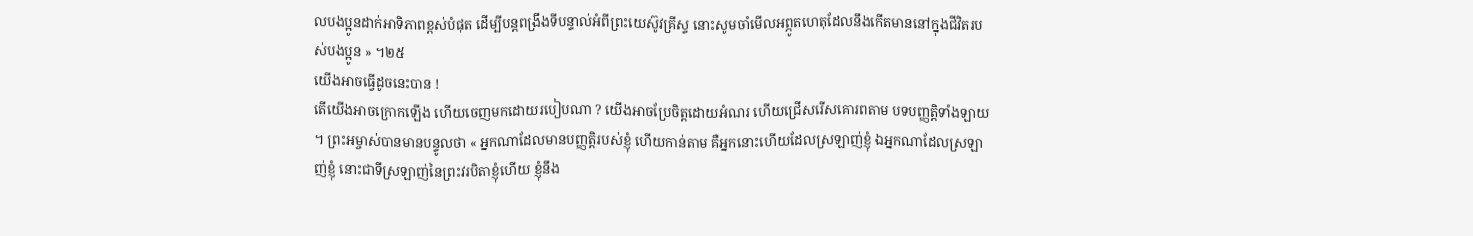លបងប្អូនដាក់អាទិភាពខ្ពស់បំផុត ដើម្បីបន្តពង្រឹងទីបន្ទាល់អំពីព្រះយេស៊ូវគ្រីស្ទ នោះសូមចាំមើលអព្ភូតហេតុដែលនឹងកើតមាននៅក្នុងជីវិតរបស់បងប្អូន » ។២៥
យើងអាចធ្វើដូចនេះបាន !
តើយើងអាចក្រោកឡើង ហើយចេញមកដោយរបៀបណា ? យើងអាចប្រែចិត្តដោយអំណរ ហើយជ្រើសរើសគោរពតាម បទបញ្ញត្តិទាំងឡាយ ។ ព្រះអម្ចាស់បានមានបន្ទូលថា « អ្នកណាដែលមានបញ្ញត្តិរបស់ខ្ញុំ ហើយកាន់តាម គឺអ្នកនោះហើយដែលស្រឡាញ់ខ្ញុំ ឯអ្នកណាដែលស្រឡាញ់ខ្ញុំ នោះជាទីស្រឡាញ់នៃព្រះវរបិតាខ្ញុំហើយ ខ្ញុំនឹង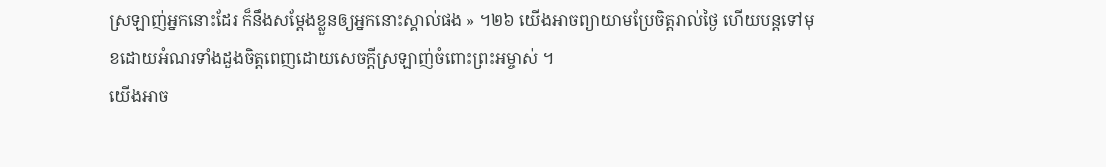ស្រឡាញ់អ្នកនោះដែរ ក៏នឹងសម្ដែងខ្លួនឲ្យអ្នកនោះស្គាល់ផង » ។២៦ យើងអាចព្យាយាមប្រែចិត្តរាល់ថ្ងៃ ហើយបន្តទៅមុខដោយអំណរទាំងដួងចិត្តពេញដោយសេចក្តីស្រឡាញ់ចំពោះព្រះអម្ចាស់ ។
យើងអាច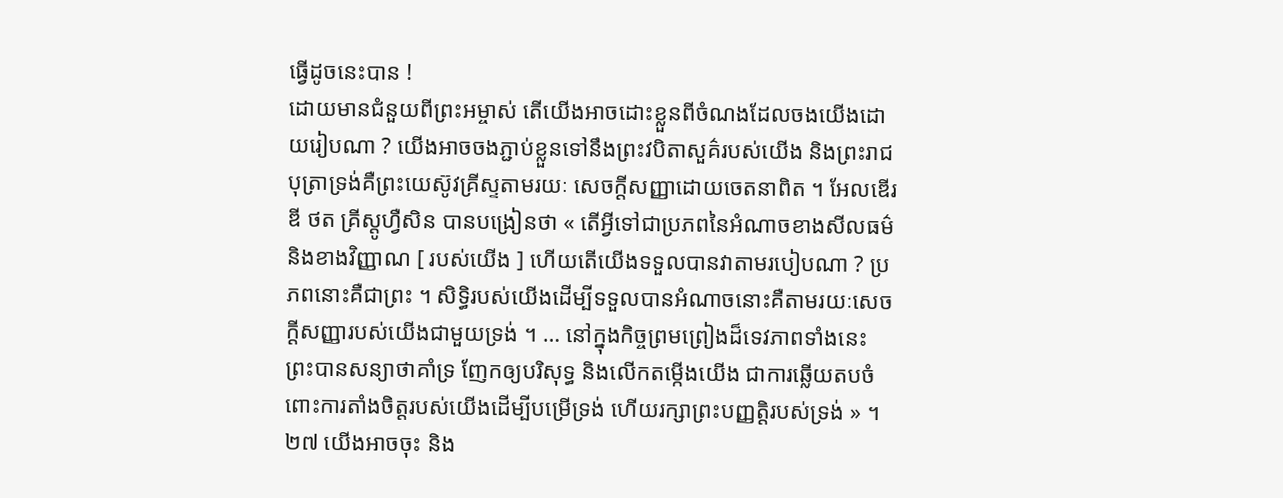ធ្វើដូចនេះបាន !
ដោយមានជំនួយពីព្រះអម្ចាស់ តើយើងអាចដោះខ្លួនពីចំណងដែលចងយើងដោយរៀបណា ? យើងអាចចងភ្ជាប់ខ្លួនទៅនឹងព្រះវបិតាសួគ៌របស់យើង និងព្រះរាជបុត្រាទ្រង់គឺព្រះយេស៊ូវគ្រីស្ទតាមរយៈ សេចក្តីសញ្ញាដោយចេតនាពិត ។ អែលឌើរ ឌី ថត គ្រីស្តូហ្វឺសិន បានបង្រៀនថា « តើអ្វីទៅជាប្រភពនៃអំណាចខាងសីលធម៌ និងខាងវិញ្ញាណ [ របស់យើង ] ហើយតើយើងទទួលបានវាតាមរបៀបណា ? ប្រភពនោះគឺជាព្រះ ។ សិទ្ធិរបស់យើងដើម្បីទទួលបានអំណាចនោះគឺតាមរយៈសេចក្ដីសញ្ញារបស់យើងជាមួយទ្រង់ ។ … នៅក្នុងកិច្ចព្រមព្រៀងដ៏ទេវភាពទាំងនេះ ព្រះបានសន្យាថាគាំទ្រ ញែកឲ្យបរិសុទ្ធ និងលើកតម្កើងយើង ជាការឆ្លើយតបចំពោះការតាំងចិត្តរបស់យើងដើម្បីបម្រើទ្រង់ ហើយរក្សាព្រះបញ្ញត្តិរបស់ទ្រង់ » ។២៧ យើងអាចចុះ និង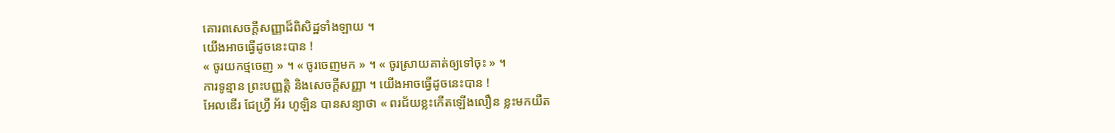គោរពសេចក្តីសញ្ញាដ៏ពិសិដ្ឋទាំងឡាយ ។
យើងអាចធ្វើដូចនេះបាន !
« ចូរយកថ្មចេញ » ។ « ចូរចេញមក » ។ « ចូរស្រាយគាត់ឲ្យទៅចុះ » ។
ការទូន្មាន ព្រះបញ្ញតិ្ត និងសេចក្តីសញ្ញា ។ យើងអាចធ្វើដូចនេះបាន !
អែលឌើរ ជែហ្វ្រី អ័រ ហូឡិន បានសន្យាថា « ពរជ័យខ្លះកើតឡើងលឿន ខ្លះមកយឺត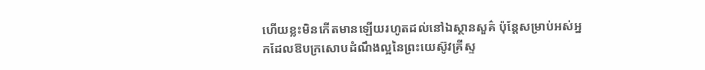ហើយខ្លះមិនកើតមានឡើយរហូតដល់នៅឯស្ថានសួគ៌ ប៉ុន្ដែសម្រាប់អស់អ្នកដែលឱបក្រសោបដំណឹងល្អនៃព្រះយេស៊ូវគ្រីស្ទ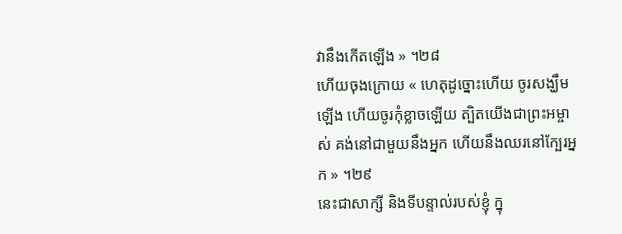វានឹងកើតឡើង » ។២៨
ហើយចុងក្រោយ « ហេតុដូច្នោះហើយ ចូរសង្ឃឹមឡើង ហើយចូរកុំខ្លាចឡើយ ត្បិតយើងជាព្រះអម្ចាស់ គង់នៅជាមួយនឹងអ្នក ហើយនឹងឈរនៅក្បែរអ្នក » ។២៩
នេះជាសាក្សី និងទីបន្ទាល់របស់ខ្ញុំ ក្នុ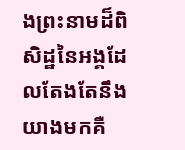ងព្រះនាមដ៏ពិសិដ្ឋនៃអង្គដែលតែងតែនឹងយាងមកគឺ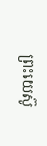ព្រះយេស៊ូ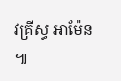វគ្រីស្ធ អាម៉ែន ៕